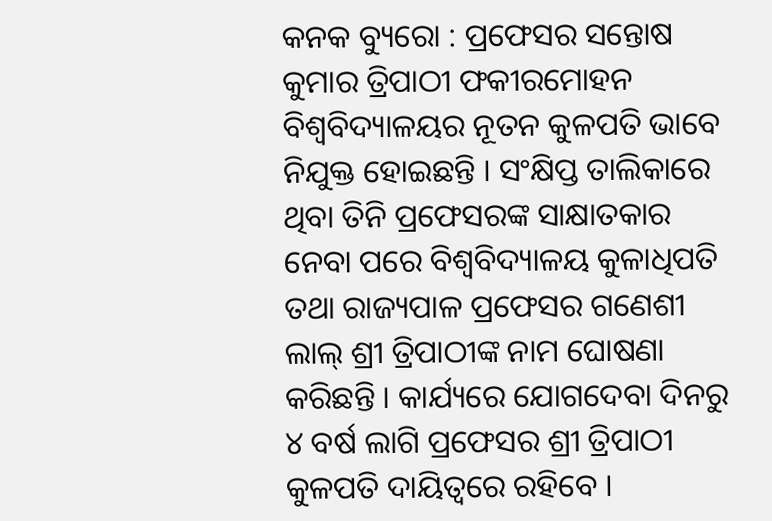କନକ ବ୍ୟୁରୋ : ପ୍ରଫେସର ସନ୍ତୋଷ କୁମାର ତ୍ରିପାଠୀ ଫକୀରମୋହନ ବିଶ୍ବବିଦ୍ୟାଳୟର ନୂତନ କୁଳପତି ଭାବେ ନିଯୁକ୍ତ ହୋଇଛନ୍ତି । ସଂକ୍ଷିପ୍ତ ତାଲିକାରେ ଥିବା ତିନି ପ୍ରଫେସରଙ୍କ ସାକ୍ଷାତକାର ନେବା ପରେ ବିଶ୍ବବିଦ୍ୟାଳୟ କୁଳାଧିପତି ତଥା ରାଜ୍ୟପାଳ ପ୍ରଫେସର ଗଣେଶୀ ଲାଲ୍ ଶ୍ରୀ ତ୍ରିପାଠୀଙ୍କ ନାମ ଘୋଷଣା କରିଛନ୍ତି । କାର୍ଯ୍ୟରେ ଯୋଗଦେବା ଦିନରୁ ୪ ବର୍ଷ ଲାଗି ପ୍ରଫେସର ଶ୍ରୀ ତ୍ରିପାଠୀ କୁଳପତି ଦାୟିତ୍ବରେ ରହିବେ ।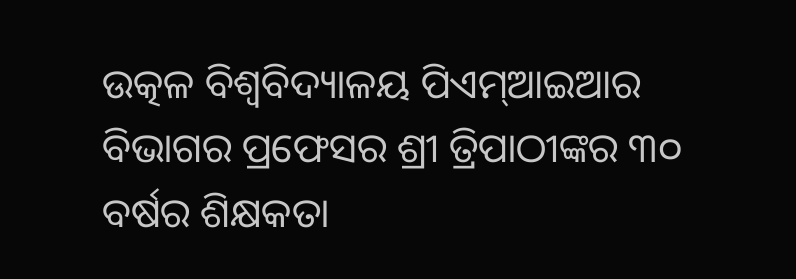ଉତ୍କଳ ବିଶ୍ବବିଦ୍ୟାଳୟ ପିଏମ୍ଆଇଆର ବିଭାଗର ପ୍ରଫେସର ଶ୍ରୀ ତ୍ରିପାଠୀଙ୍କର ୩୦ ବର୍ଷର ଶିକ୍ଷକତା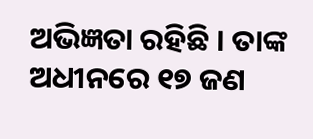ଅଭିଜ୍ଞତା ରହିଛି । ତାଙ୍କ ଅଧୀନରେ ୧୭ ଜଣ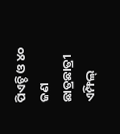ପିଏଚ୍ଡି ଓ ୪୦ ଜଣ ଛାତ୍ରଛାତ୍ରୀ ଏମ୍ଫିଲ୍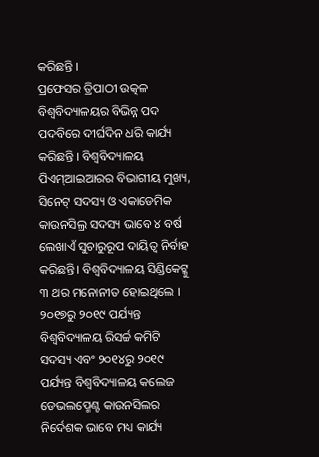କରିଛନ୍ତି ।
ପ୍ରଫେସର ତ୍ରିପାଠୀ ଉତ୍କଳ ବିଶ୍ବବିଦ୍ୟାଳୟର ବିଭିନ୍ନ ପଦ ପଦବିରେ ଦୀର୍ଘଦିନ ଧରି କାର୍ଯ୍ୟ କରିଛନ୍ତି । ବିଶ୍ବବିଦ୍ୟାଳୟ ପିଏମ୍ଆଇଆରର ବିଭାଗୀୟ ମୁଖ୍ୟ, ସିନେଟ୍ ସଦସ୍ୟ ଓ ଏକାଡେମିକ କାଉନସିଲ୍ର ସଦସ୍ୟ ଭାବେ ୪ ବର୍ଷ ଲେଖାଏଁ ସୁଚାରୁରୂପ ଦାୟିତ୍ବ ନିର୍ବାହ କରିଛନ୍ତି। ବିଶ୍ବବିଦ୍ୟାଳୟ ସିଣ୍ଡିକେଟ୍କୁ ୩ ଥର ମନୋନୀତ ହୋଇଥିଲେ । ୨୦୧୭ରୁ ୨୦୧୯ ପର୍ଯ୍ୟନ୍ତ ବିଶ୍ବବିଦ୍ୟାଳୟ ରିସର୍ଚ୍ଚ କମିଟି ସଦସ୍ୟ ଏବଂ ୨୦୧୪ରୁ ୨୦୧୯ ପର୍ଯ୍ୟନ୍ତ ବିଶ୍ବବିଦ୍ୟାଳୟ କଲେଜ ଡେଭଲପ୍ମେଣ୍ଟ କାଉନସିଲର ନିର୍ଦେଶକ ଭାବେ ମଧ୍ୟ କାର୍ଯ୍ୟ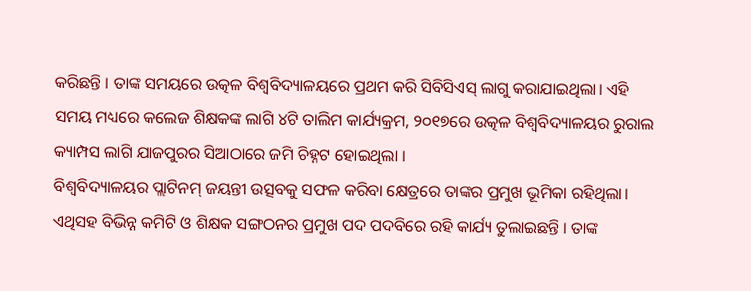କରିଛନ୍ତି । ତାଙ୍କ ସମୟରେ ଉତ୍କଳ ବିଶ୍ବବିଦ୍ୟାଳୟରେ ପ୍ରଥମ କରି ସିବିସିଏସ୍ ଲାଗୁ କରାଯାଇଥିଲା। ଏହି ସମୟ ମଧ୍ୟରେ କଲେଜ ଶିକ୍ଷକଙ୍କ ଲାଗି ୪ଟି ତାଲିମ କାର୍ଯ୍ୟକ୍ରମ, ୨୦୧୭ରେ ଉତ୍କଳ ବିଶ୍ବବିଦ୍ୟାଳୟର ରୁରାଲ କ୍ୟାମ୍ପସ ଲାଗି ଯାଜପୁରର ସିଆଠାରେ ଜମି ଚିହ୍ନଟ ହୋଇଥିଲା ।
ବିଶ୍ବବିଦ୍ୟାଳୟର ପ୍ଲାଟିନମ୍ ଜୟନ୍ତୀ ଉତ୍ସବକୁ ସଫଳ କରିବା କ୍ଷେତ୍ରରେ ତାଙ୍କର ପ୍ରମୁଖ ଭୂମିକା ରହିଥିଲା। ଏଥିସହ ବିଭିନ୍ନ କମିଟି ଓ ଶିକ୍ଷକ ସଙ୍ଗଠନର ପ୍ରମୁଖ ପଦ ପଦବିରେ ରହି କାର୍ଯ୍ୟ ତୁଲାଇଛନ୍ତି । ତାଙ୍କ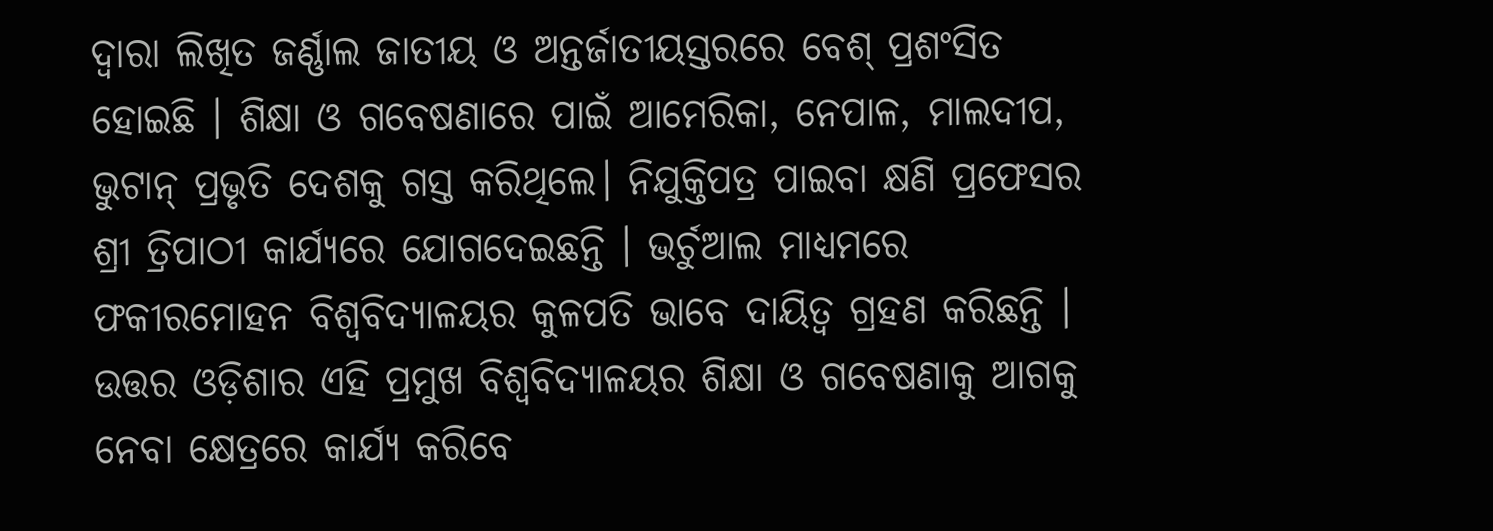ଦ୍ବାରା ଲିଖିତ ଜର୍ଣ୍ଣାଲ ଜାତୀୟ ଓ ଅନ୍ତର୍ଜାତୀୟସ୍ତରରେ ବେଶ୍ ପ୍ରଶଂସିତ ହୋଇଛି । ଶିକ୍ଷା ଓ ଗବେଷଣାରେ ପାଇଁ ଆମେରିକା, ନେପାଳ, ମାଲଦୀପ, ଭୁଟାନ୍ ପ୍ରଭୃତି ଦେଶକୁ ଗସ୍ତ କରିଥିଲେ। ନିଯୁକ୍ତିପତ୍ର ପାଇବା କ୍ଷଣି ପ୍ରଫେସର ଶ୍ରୀ ତ୍ରିପାଠୀ କାର୍ଯ୍ୟରେ ଯୋଗଦେଇଛନ୍ତି । ଭର୍ଚୁଆଲ ମାଧ୍ୟମରେ ଫକୀରମୋହନ ବିଶ୍ବବିଦ୍ୟାଳୟର କୁଳପତି ଭାବେ ଦାୟିତ୍ବ ଗ୍ରହଣ କରିଛନ୍ତି । ଉତ୍ତର ଓଡ଼ିଶାର ଏହି ପ୍ରମୁଖ ବିଶ୍ବବିଦ୍ୟାଳୟର ଶିକ୍ଷା ଓ ଗବେଷଣାକୁ ଆଗକୁ ନେବା କ୍ଷେତ୍ରରେ କାର୍ଯ୍ୟ କରିବେ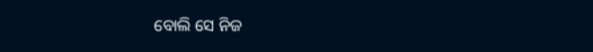ବୋଲି ସେ ନିଜ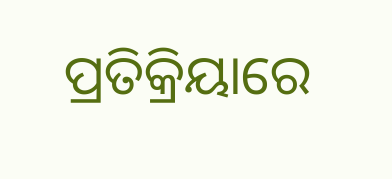ପ୍ରତିକ୍ରିୟାରେ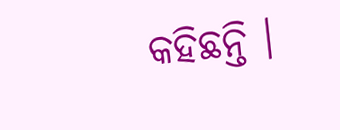କହିଛନ୍ତି ।